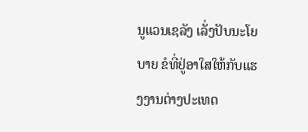ນູແວນເຊລັງ ເລັ່ງປັບນະໂຍບາຍ ຂໍທີ່ຢູ່ອາໃສໃຫ້ກັບແຮງງານຕ່າງປະເທດ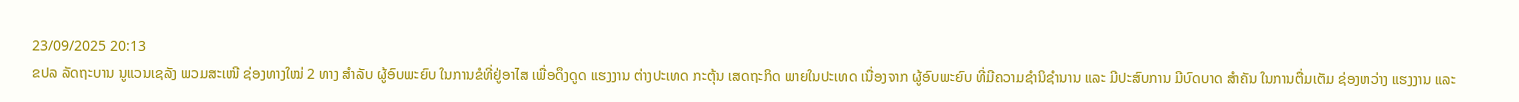23/09/2025 20:13
ຂປລ ລັດຖະບານ ນູແວນເຊລັງ ພວມສະເໜີ ຊ່ອງທາງໃໝ່ 2 ທາງ ສຳລັບ ຜູ້ອົບພະຍົບ ໃນການຂໍທີ່ຢູ່ອາໄສ ເພື່ອດຶງດູດ ແຮງງານ ຕ່າງປະເທດ ກະຕຸ້ນ ເສດຖະກິດ ພາຍໃນປະເທດ ເນື່ອງຈາກ ຜູ້ອົບພະຍົບ ທີ່ມີຄວາມຊໍານິຊໍານານ ແລະ ມີປະສົບການ ມີບົດບາດ ສໍາຄັນ ໃນການຕື່ມເຕັມ ຊ່ອງຫວ່າງ ແຮງງານ ແລະ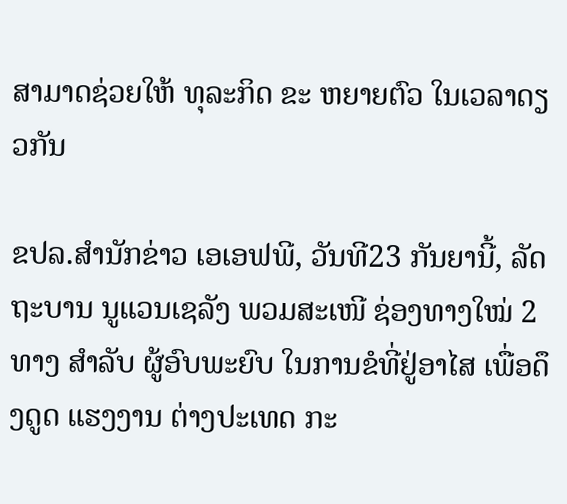ສາມາດຊ່ວຍໃຫ້ ທຸລະກິດ ຂະ ຫຍາຍຕົວ ໃນເວລາດຽວກັນ

ຂປລ.ສຳນັກຂ່າວ ເອເອຟພີ, ວັນທີ23 ກັນຍານີ້, ລັດຖະບານ ນູແວນເຊລັງ ພວມສະເໜີ ຊ່ອງທາງໃໝ່ 2 ທາງ ສຳລັບ ຜູ້ອົບພະຍົບ ໃນການຂໍທີ່ຢູ່ອາໄສ ເພື່ອດຶງດູດ ແຮງງານ ຕ່າງປະເທດ ກະ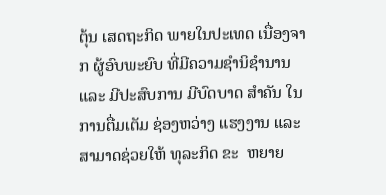ຕຸ້ນ ເສດຖະກິດ ພາຍໃນປະເທດ ເນື່ອງຈາກ ຜູ້ອົບພະຍົບ ທີ່ມີຄວາມຊໍານິຊໍານານ ແລະ ມີປະສົບການ ມີບົດບາດ ສໍາຄັນ ໃນການຕື່ມເຕັມ ຊ່ອງຫວ່າງ ແຮງງານ ແລະ ສາມາດຊ່ວຍໃຫ້ ທຸລະກິດ ຂະ  ຫຍາຍ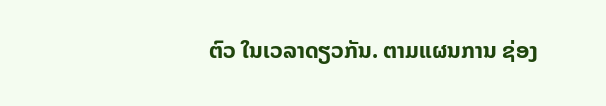ຕົວ ໃນເວລາດຽວກັນ. ຕາມແຜນການ ຊ່ອງ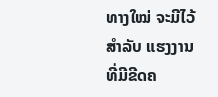ທາງໃໝ່ ຈະມີໄວ້ສຳລັບ ແຮງງານ ທີ່ມີຂີດຄ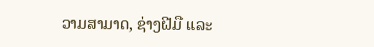ວາມສາມາດ, ຊ່າງຝີມື ແລະ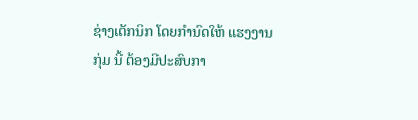ຊ່າງເຕັກນິກ ໂດຍກຳນົດໃຫ້ ແຮງງານກຸ່ມ ນີ້ ຕ້ອງມີປະສົບກາ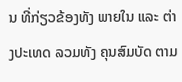ນ ທີ່ກ່ຽວຂ້ອງທັງ ພາຍໃນ ແລະ ຕ່າງປະເທດ ລວມທັງ ຄຸນສົມບັດ ຕາມ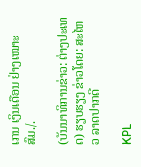ເກນ ເງິນເດືອນ ຢ່າງເໝາະສົມ./.

(ບັນນາທິການຂ່າວ: ຕ່າງປະເທດ) ຮຽບຮຽງ ຂ່າວໂດຍ: ສະໄຫວ ລາດປາກດີ

KPL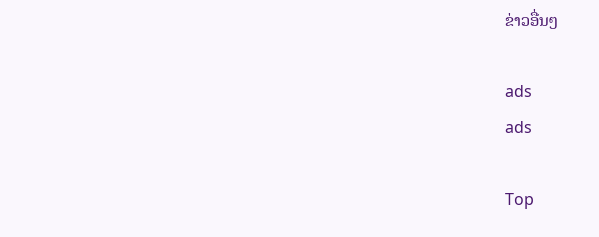ຂ່າວອື່ນໆ

ads
ads

Top